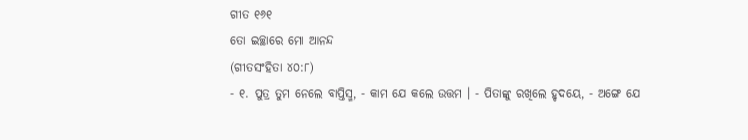ଗୀତ ୧୬୧
ତୋ ଇଚ୍ଛାରେ ମୋ ଆନନ୍ଦ
(ଗୀତସଂହିତା ୪୦:୮)
- ୧. ପୁତ୍ର ତୁମ ନେଲେ ବାପ୍ତିସ୍ମ, - କାମ ଯେ କଲେ ଉତ୍ତମ । - ପିତାଙ୍କୁ ରଖିଲେ ହୃଦୟେ, - ଅଙ୍ଗେ ଯେ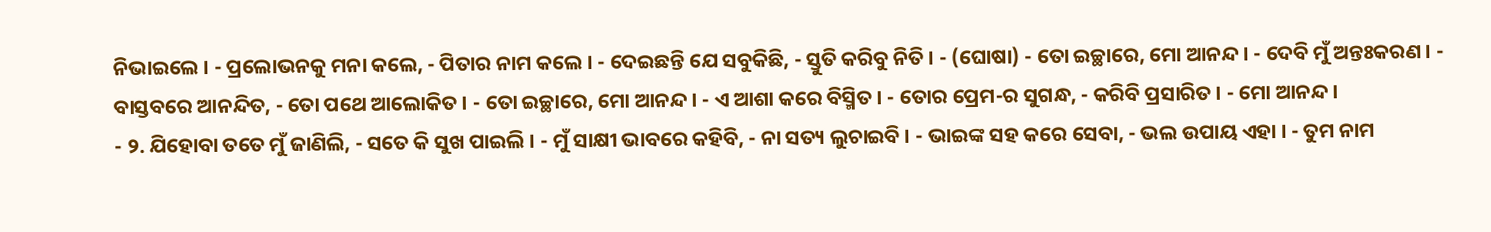ନିଭାଇଲେ । - ପ୍ରଲୋଭନକୁ ମନା କଲେ, - ପିତାର ନାମ କଲେ । - ଦେଇଛନ୍ତି ଯେ ସବୁକିଛି, - ସ୍ତୁତି କରିବୁ ନିତି । - (ଘୋଷା) - ତୋ ଇଚ୍ଛାରେ, ମୋ ଆନନ୍ଦ । - ଦେବି ମୁଁ ଅନ୍ତଃକରଣ । - ବାସ୍ତବରେ ଆନନ୍ଦିତ, - ତୋ ପଥେ ଆଲୋକିତ । - ତୋ ଇଚ୍ଛାରେ, ମୋ ଆନନ୍ଦ । - ଏ ଆଶା କରେ ବିସ୍ମିତ । - ତୋର ପ୍ରେମ-ର ସୁଗନ୍ଧ, - କରିବି ପ୍ରସାରିତ । - ମୋ ଆନନ୍ଦ ।
- ୨. ଯିହୋବା ତତେ ମୁଁ ଜାଣିଲି, - ସତେ କି ସୁଖ ପାଇଲି । - ମୁଁ ସାକ୍ଷୀ ଭାବରେ କହିବି, - ନା ସତ୍ୟ ଲୁଚାଇବି । - ଭାଇଙ୍କ ସହ କରେ ସେବା, - ଭଲ ଉପାୟ ଏହା । - ତୁମ ନାମ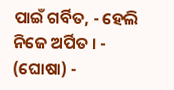ପାଇଁ ଗର୍ବିତ, - ହେଲି ନିଜେ ଅର୍ପିତ । - (ଘୋଷା) -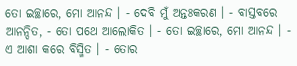ତୋ ଇଚ୍ଛାରେ, ମୋ ଆନନ୍ଦ । - ଦେବି ମୁଁ ଅନ୍ତଃକରଣ । - ବାସ୍ତବରେ ଆନନ୍ଦିତ, - ତୋ ପଥେ ଆଲୋକିତ । - ତୋ ଇଚ୍ଛାରେ, ମୋ ଆନନ୍ଦ । - ଏ ଆଶା କରେ ବିସ୍ମିତ । - ତୋର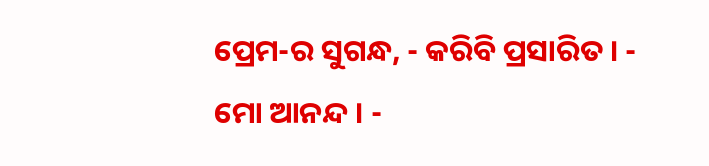ପ୍ରେମ-ର ସୁଗନ୍ଧ, - କରିବି ପ୍ରସାରିତ । - ମୋ ଆନନ୍ଦ । -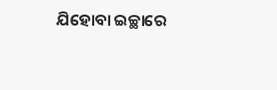ଯିହୋବା ଇଚ୍ଛାରେ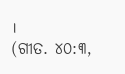।
(ଗୀତ. ୪୦:୩,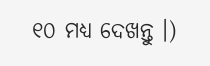୧୦ ମଧ୍ୟ ଦେଖନ୍ତୁ ।)